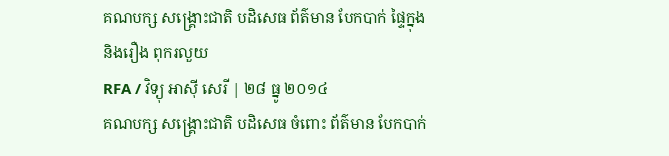គណបក្ស សង្គ្រោះជាតិ បដិសេធ ព័ត៌មាន បែកបាក់ ផ្ទៃក្នុង និងរឿង ពុករលួយ
RFA / វិទ្យុ អាស៊ី សេរី | ២៨ ធ្នូ ២០១៤
គណបក្ស សង្គ្រោះជាតិ បដិសេធ ចំពោះ ព័ត៌មាន បែកបាក់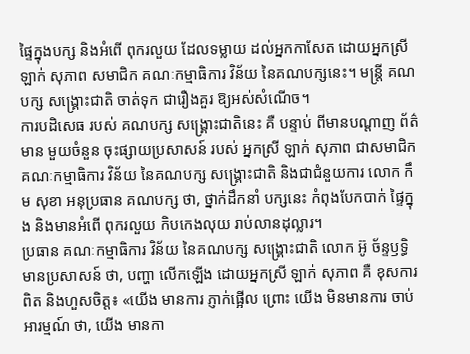ផ្ទៃក្នុងបក្ស និងអំពើ ពុករលួយ ដែលទម្លាយ ដល់អ្នកកាសែត ដោយអ្នកស្រី ឡាក់ សុភាព សមាជិក គណៈកម្មាធិការ វិន័យ នៃគណបក្សនេះ។ មន្ត្រី គណបក្ស សង្គ្រោះជាតិ ចាត់ទុក ជារឿងគួរ ឱ្យអស់សំណើច។
ការបដិសេធ របស់ គណបក្ស សង្គ្រោះជាតិនេះ គឺ បន្ទាប់ ពីមានបណ្ដាញ ព័ត៌មាន មួយចំនួន ចុះផ្សាយប្រសាសន៍ របស់ អ្នកស្រី ឡាក់ សុភាព ជាសមាជិក គណៈកម្មាធិការ វិន័យ នៃគណបក្ស សង្គ្រោះជាតិ និងជាជំនួយការ លោក កឹម សុខា អនុប្រធាន គណបក្ស ថា, ថ្នាក់ដឹកនាំ បក្សនេះ កំពុងបែកបាក់ ផ្ទៃក្នុង និងមានអំពើ ពុករលួយ កិបកេងលុយ រាប់លានដុល្លារ។
ប្រធាន គណៈកម្មាធិការ វិន័យ នៃគណបក្ស សង្គ្រោះជាតិ លោក អ៊ូ ច័ន្ទឫទ្ធិ មានប្រសាសន៍ ថា, បញ្ហា លើកឡើង ដោយអ្នកស្រី ឡាក់ សុភាព គឺ ខុសការពិត និងហួសចិត្ត៖ «យើង មានការ ភ្ញាក់ផ្អើល ព្រោះ យើង មិនមានការ ចាប់អារម្មណ៍ ថា, យើង មានកា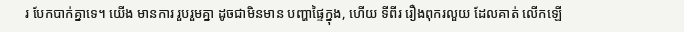រ បែកបាក់គ្នាទេ។ យើង មានការ រួបរួមគ្នា ដូចជាមិនមាន បញ្ហាផ្ទៃក្នុង, ហើយ ទីពីរ រឿងពុករលួយ ដែលគាត់ លើកឡើ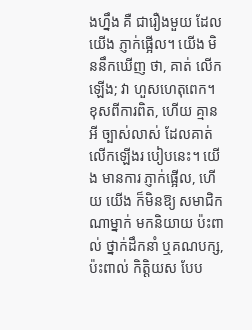ងហ្នឹង គឺ ជារឿងមួយ ដែលយើង ភ្ញាក់ផ្អើល។ យើង មិននឹកឃើញ ថា, គាត់ លើកឡើង; វា ហួសហេតុពេក។ ខុសពីការពិត, ហើយ គ្មានអី ច្បាស់លាស់ ដែលគាត់ លើកឡើងរ បៀបនេះ។ យើង មានការ ភ្ញាក់ផ្អើល, ហើយ យើង ក៏មិនឱ្យ សមាជិក ណាម្នាក់ មកនិយាយ ប៉ះពាល់ ថ្នាក់ដឹកនាំ ឬគណបក្ស, ប៉ះពាល់ កិត្តិយស បែប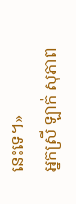នេះទេ។»
អ្នកស្រី ឡាក់ សុភាព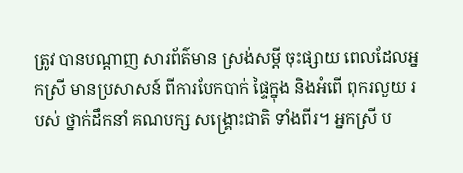ត្រូវ បានបណ្ដាញ សារព័ត៌មាន ស្រង់សម្ដី ចុះផ្សាយ ពេលដែលអ្នកស្រី មានប្រសាសន៍ ពីការបែកបាក់ ផ្ទៃក្នុង និងអំពើ ពុករលួយ របស់ ថ្នាក់ដឹកនាំ គណបក្ស សង្គ្រោះជាតិ ទាំងពីរ។ អ្នកស្រី ប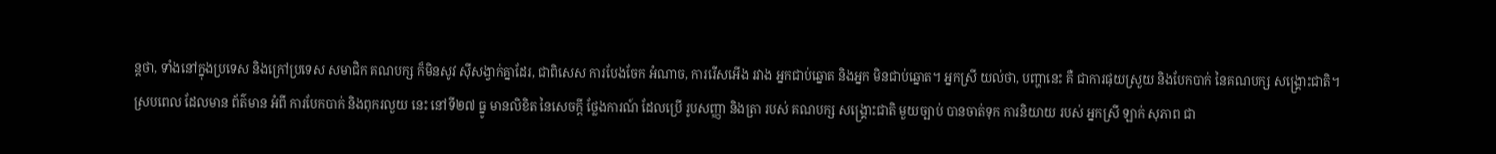ន្តថា, ទាំងនៅក្នុងប្រទេស និងក្រៅប្រទេស សមាជិក គណបក្ស ក៏មិនសូវ ស៊ីសង្វាក់គ្នាដែរ, ជាពិសេស ការបែងចែក អំណាច, ការរើសអើង រវាង អ្នកជាប់ឆ្នោត និងអ្នក មិនជាប់ឆ្នោត។ អ្នកស្រី យល់ថា, បញ្ហានេះ គឺ ជាការផុយស្រួយ និងបែកបាក់ នៃគណបក្ស សង្គ្រោះជាតិ។
ស្របពេល ដែលមាន ព័ត៌មាន អំពី ការបែកបាក់ និងពុករលួយ នេះ នៅទី២៧ ធ្នូ មានលិខិត នៃសេចក្ដី ថ្លែងការណ៍ ដែលប្រើ រូបសញ្ញា និងត្រា របស់ គណបក្ស សង្គ្រោះជាតិ មួយច្បាប់ បានចាត់ទុក ការនិយាយ របស់ អ្នកស្រី ឡាក់ សុភាព ជា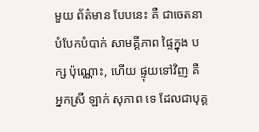មួយ ព័ត៌មាន បែបនេះ គឺ ជាចេតនា បំបែកបំបាក់ សាមគ្គីភាព ផ្ទៃក្នុង បក្ស ប៉ុណ្ណោះ, ហើយ ផ្ទុយទៅវិញ គឺ អ្នកស្រី ឡាក់ សុភាព ទេ ដែលជាបុគ្គ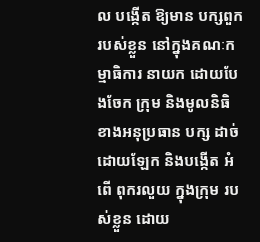ល បង្កើត ឱ្យមាន បក្សពួក របស់ខ្លួន នៅក្នុងគណៈកម្មាធិការ នាយក ដោយបែងចែក ក្រុម និងមូលនិធិ ខាងអនុប្រធាន បក្ស ដាច់ដោយឡែក និងបង្កើត អំពើ ពុករលួយ ក្នុងក្រុម របស់ខ្លួន ដោយ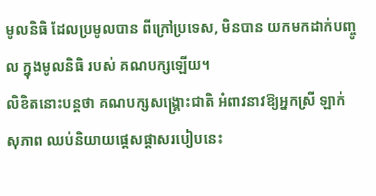មូលនិធិ ដែលប្រមូលបាន ពីក្រៅប្រទេស, មិនបាន យកមកដាក់បញ្ចូល ក្នុងមូលនិធិ របស់ គណបក្សឡើយ។
លិខិតនោះបន្តថា គណបក្សសង្គ្រោះជាតិ អំពាវនាវឱ្យអ្នកស្រី ឡាក់ សុភាព ឈប់និយាយផ្ដេសផ្ដាសរបៀបនេះ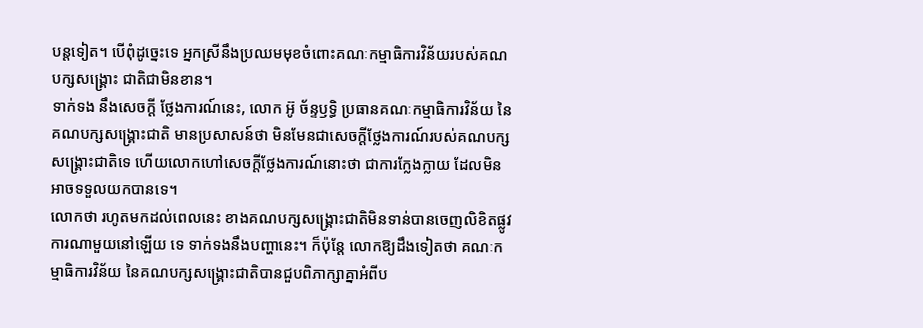បន្តទៀត។ បើពុំដូច្នេះទេ អ្នកស្រីនឹងប្រឈមមុខចំពោះគណៈកម្មាធិការវិន័យរបស់គណបក្សសង្គ្រោះ ជាតិជាមិនខាន។
ទាក់ទង នឹងសេចក្ដី ថ្លែងការណ៍នេះ, លោក អ៊ូ ច័ន្ទឫទ្ធិ ប្រធានគណៈកម្មាធិការវិន័យ នៃគណបក្សសង្គ្រោះជាតិ មានប្រសាសន៍ថា មិនមែនជាសេចក្ដីថ្លែងការណ៍របស់គណបក្សសង្គ្រោះជាតិទេ ហើយលោកហៅសេចក្ដីថ្លែងការណ៍នោះថា ជាការក្លែងក្លាយ ដែលមិនអាចទទួលយកបានទេ។
លោកថា រហូតមកដល់ពេលនេះ ខាងគណបក្សសង្គ្រោះជាតិមិនទាន់បានចេញលិខិតផ្លូវការណាមួយនៅឡើយ ទេ ទាក់ទងនឹងបញ្ហានេះ។ ក៏ប៉ុន្តែ លោកឱ្យដឹងទៀតថា គណៈកម្មាធិការវិន័យ នៃគណបក្សសង្គ្រោះជាតិបានជួបពិភាក្សាគ្នាអំពីប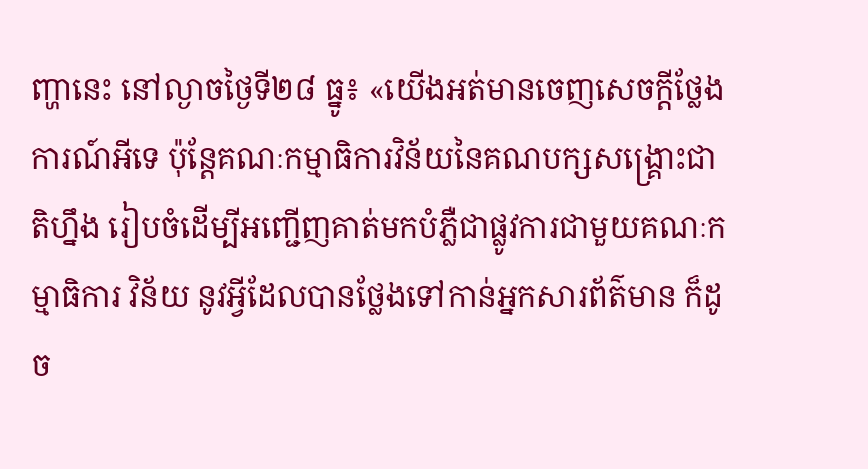ញ្ហានេះ នៅល្ងាចថ្ងៃទី២៨ ធ្នូ៖ «យើងអត់មានចេញសេចក្ដីថ្លែងការណ៍អីទេ ប៉ុន្តែគណៈកម្មាធិការវិន័យនៃគណបក្សសង្គ្រោះជាតិហ្នឹង រៀបចំដើម្បីអញ្ជើញគាត់មកបំភ្លឺជាផ្លូវការជាមួយគណៈកម្មាធិការ វិន័យ នូវអ្វីដែលបានថ្លែងទៅកាន់អ្នកសារព័ត៌មាន ក៏ដូច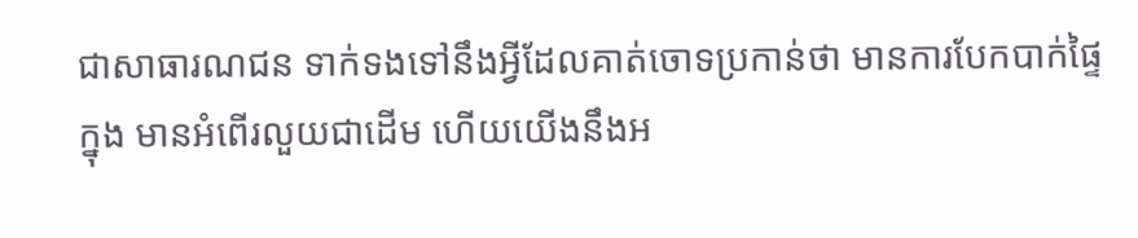ជាសាធារណជន ទាក់ទងទៅនឹងអ្វីដែលគាត់ចោទប្រកាន់ថា មានការបែកបាក់ផ្ទៃក្នុង មានអំពើរលួយជាដើម ហើយយើងនឹងអ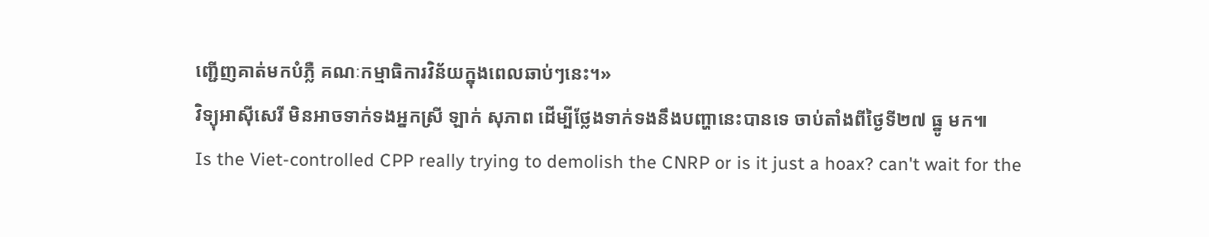ញ្ជើញគាត់មកបំភ្លឺ គណៈកម្មាធិការវិន័យក្នុងពេលឆាប់ៗនេះ។»
វិទ្យុអាស៊ីសេរី មិនអាចទាក់ទងអ្នកស្រី ឡាក់ សុភាព ដើម្បីថ្លែងទាក់ទងនឹងបញ្ហានេះបានទេ ចាប់តាំងពីថ្ងៃទី២៧ ធ្នូ មក៕
Is the Viet-controlled CPP really trying to demolish the CNRP or is it just a hoax? can't wait for the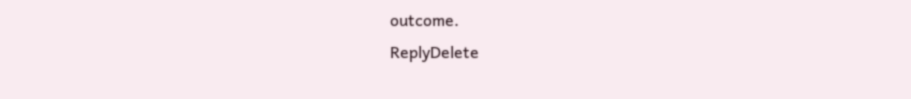outcome.
ReplyDelete